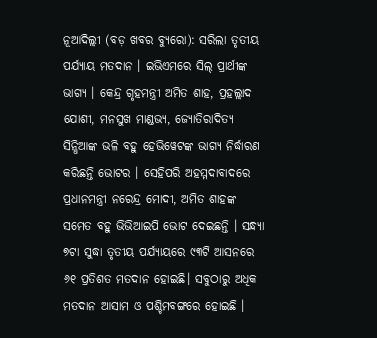ନୂଆଦିଲ୍ଲୀ (ବଡ଼ ଖବର ବ୍ୟୁରୋ): ସରିଲା ତୃତୀୟ ପର୍ଯ୍ୟାୟ ମତଦାନ । ଇଭିଏମରେ ସିଲ୍ ପ୍ରାର୍ଥୀଙ୍କ ଭାଗ୍ୟ । କେନ୍ଦ୍ର ଗୃହମନ୍ତ୍ରୀ ଅମିତ ଶାହ, ପ୍ରହଲ୍ଲାଦ ଯୋଶୀ, ମନସୁଖ ମାଣ୍ଡଭ୍ୟ, ଜ୍ୟୋତିରାଦିତ୍ୟ ସିନ୍ଧିଆଙ୍କ ଭଳି ବହୁ ହେଭିୱେଟଙ୍କ ଭାଗ୍ୟ ନିର୍ଦ୍ଧାରଣ କରିଛନ୍ତି ଭୋଟର । ସେହିପରି ଅହମ୍ମଦାବାଦରେ ପ୍ରଧାନମନ୍ତ୍ରୀ ନରେନ୍ଦ୍ର ମୋଦୀ, ଅମିତ ଶାହଙ୍କ ସମେତ ବହୁ ଭିଭିଆଇପି ଭୋଟ ଦେଇଛନ୍ତି । ସନ୍ଧ୍ୟା ୭ଟା ସୁଦ୍ଧା ତୃତୀୟ ପର୍ଯ୍ୟାୟରେ ୯୩ଟି ଆସନରେ ୬୧ ପ୍ରତିଶତ ମତଦାନ ହୋଇଛି। ସବୁଠାରୁ ଅଧିକ ମତଦାନ ଆସାମ ଓ ପଶ୍ଚିମବଙ୍ଗରେ ହୋଇଛି ।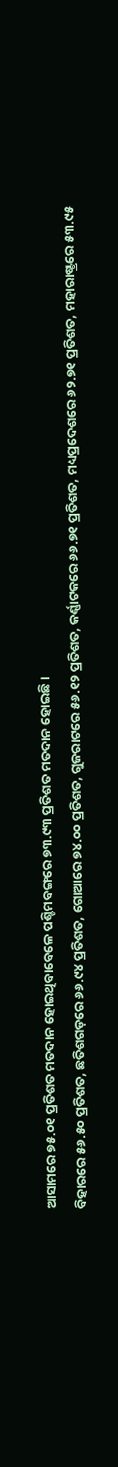ଆସାମରେ ୭୫.୦୧ ପ୍ରତିଶତ ମତଦାନ ହୋଇଥିବାବେଳେ ପଶ୍ଚିମବଙ୍ଗରେ ୭୩.୯୩ ପ୍ରତିଶତ ମତଦାନ ହୋଇଛି ।
ବିହାରରେ ୫୬.୫୦ ପ୍ରତିଶତ, ଛତିଶଗଡ଼ରେ ୬୬.୯୪ ପ୍ରତିଶତ, ଗୋଆରେ ୭୪.୦୦ ପ୍ରତିଶତ, ଗୁଜରାଟରେ ୫୬.୧୨ ପ୍ରତିଶତ, କର୍ଣ୍ଣାଟକରେ ୬୬.୭୧ ପ୍ରତିଶତ, ମଧ୍ୟପ୍ରଦେଶରେ ୬୨.୭୧ ପ୍ରତିଶତ, ମହାରାଷ୍ଟ୍ରରେ ୫୩.୯୫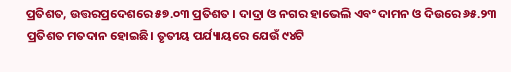ପ୍ରତିଶତ, ଉତ୍ତରପ୍ରଦେଶରେ ୫୭.୦୩ ପ୍ରତିଶତ । ଦାଦ୍ରା ଓ ନଗର ହାଭେଲି ଏବଂ ଦାମନ ଓ ଦିଉରେ ୬୫.୨୩ ପ୍ରତିଶତ ମତଦାନ ହୋଇଛି। ତୃତୀୟ ପର୍ଯ୍ୟାୟରେ ଯେଉଁ ୯୪ଟି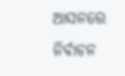ଆସନରେ ନିର୍ବାଚନ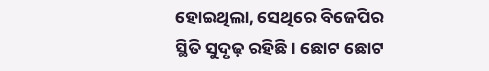ହୋଇଥିଲା, ସେଥିରେ ବିଜେପିର ସ୍ଥିତି ସୁଦୃଢ଼ ରହିଛି। ଛୋଟ ଛୋଟ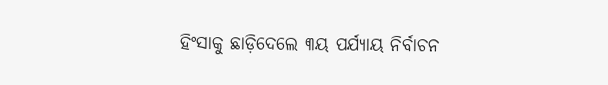ହିଂସାକୁ ଛାଡ଼ିଦେଲେ ୩ୟ ପର୍ଯ୍ୟାୟ ନିର୍ବାଚନ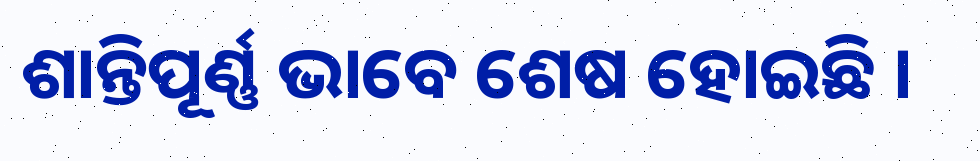ଶାନ୍ତିପୂର୍ଣ୍ଣ ଭାବେ ଶେଷ ହୋଇଛି ।